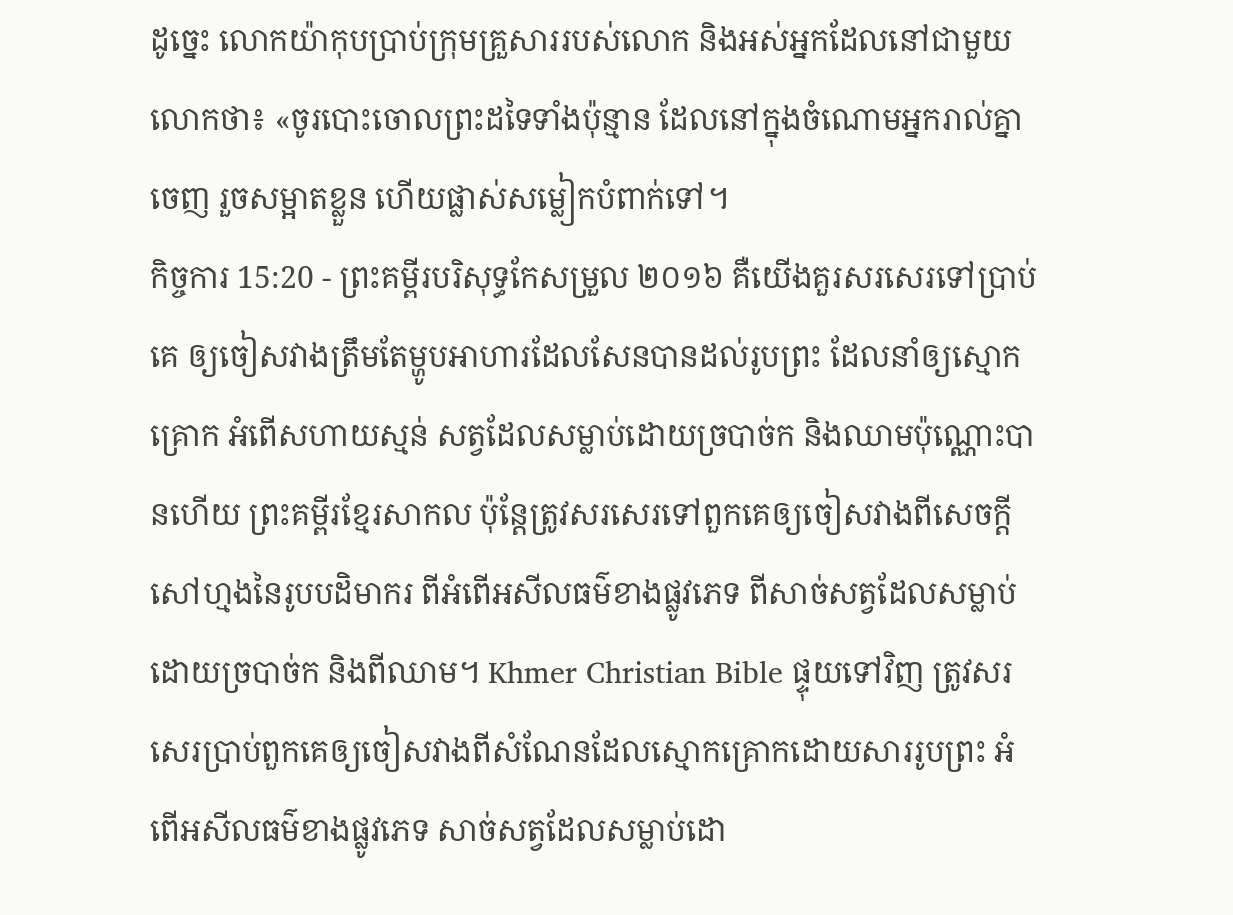ដូច្នេះ លោកយ៉ាកុបប្រាប់ក្រុមគ្រួសាររបស់លោក និងអស់អ្នកដែលនៅជាមួយលោកថា៖ «ចូរបោះចោលព្រះដទៃទាំងប៉ុន្មាន ដែលនៅក្នុងចំណោមអ្នករាល់គ្នាចេញ រួចសម្អាតខ្លួន ហើយផ្លាស់សម្លៀកបំពាក់ទៅ។
កិច្ចការ 15:20 - ព្រះគម្ពីរបរិសុទ្ធកែសម្រួល ២០១៦ គឺយើងគួរសរសេរទៅប្រាប់គេ ឲ្យចៀសវាងត្រឹមតែម្ហូបអាហារដែលសែនបានដល់រូបព្រះ ដែលនាំឲ្យស្មោកគ្រោក អំពើសហាយស្មន់ សត្វដែលសម្លាប់ដោយច្របាច់ក និងឈាមប៉ុណ្ណោះបានហើយ ព្រះគម្ពីរខ្មែរសាកល ប៉ុន្តែត្រូវសរសេរទៅពួកគេឲ្យចៀសវាងពីសេចក្ដីសៅហ្មងនៃរូបបដិមាករ ពីអំពើអសីលធម៌ខាងផ្លូវភេទ ពីសាច់សត្វដែលសម្លាប់ដោយច្របាច់ក និងពីឈាម។ Khmer Christian Bible ផ្ទុយទៅវិញ ត្រូវសរសេរប្រាប់ពួកគេឲ្យចៀសវាងពីសំណែនដែលស្មោកគ្រោកដោយសាររូបព្រះ អំពើអសីលធម៌ខាងផ្លូវភេទ សាច់សត្វដែលសម្លាប់ដោ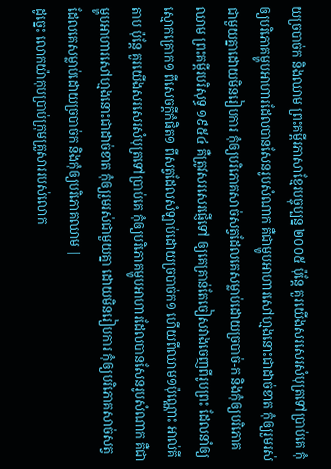យច្របាច់ក និងឈាម ព្រះគម្ពីរភាសាខ្មែរបច្ចុប្បន្ន ២០០៥ ប៉ុន្តែ គួរយើងសរសេរសំបុត្រទៅប្រាប់គេ កុំឲ្យបរិភោគម្ហូបអាហារដែលបានសែនរូបសំណាក គឺជាម្ហូបអាហារសៅហ្មងនោះជាដាច់ខាត កុំឲ្យរួមរស់ជាមួយគ្នាដោយមិនរៀបការ កុំឲ្យបរិភោគសាច់សត្វដែលគេសម្លាប់ដោយច្របាច់-ក និងកុំឲ្យបរិភោគឈាម ព្រះគម្ពីរបរិសុទ្ធ ១៩៥៤ គឺត្រូវសរសេរផ្ញើទៅ ឲ្យគេគ្រាន់តែចៀសវាងចេញពីរូបព្រះ ដែលនាំឲ្យស្មោកគ្រោក១ ពីសេចក្ដីកំផិត១ ពីសត្វដែលសំឡាប់ដោយច្របាច់ក១ ហើយពីឈាម១ប៉ុណ្ណោះ អាល់គីតាប ប៉ុន្ដែ គួរយើងសរសេរសំបុត្រទៅប្រាប់គេ កុំឲ្យបរិភោគម្ហូបអាហារដែលបានសែនរូបសំណាក គឺជាម្ហូបអាហារសៅហ្មងនោះជាដាច់ខាត កុំឲ្យរួមរស់ជាមួយគ្នា ដោយមិនរៀបការ កុំឲ្យបរិភោគសាច់សត្វដែលគេសម្លាប់ដោយច្របាច់ក និងកុំឲ្យបរិភោគឈាម |
ដូច្នេះ លោកយ៉ាកុបប្រាប់ក្រុមគ្រួសាររបស់លោក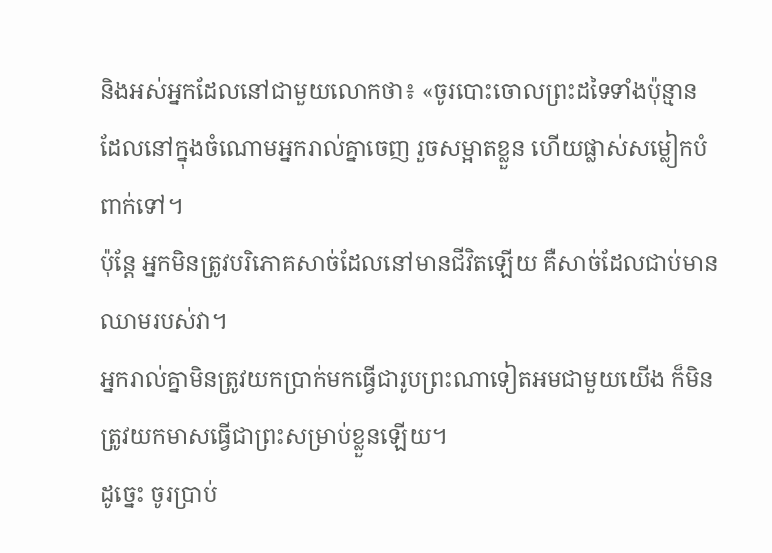និងអស់អ្នកដែលនៅជាមួយលោកថា៖ «ចូរបោះចោលព្រះដទៃទាំងប៉ុន្មាន ដែលនៅក្នុងចំណោមអ្នករាល់គ្នាចេញ រួចសម្អាតខ្លួន ហើយផ្លាស់សម្លៀកបំពាក់ទៅ។
ប៉ុន្ដែ អ្នកមិនត្រូវបរិភោគសាច់ដែលនៅមានជីវិតឡើយ គឺសាច់ដែលជាប់មានឈាមរបស់វា។
អ្នករាល់គ្នាមិនត្រូវយកប្រាក់មកធ្វើជារូបព្រះណាទៀតអមជាមួយយើង ក៏មិនត្រូវយកមាសធ្វើជាព្រះសម្រាប់ខ្លួនឡើយ។
ដូច្នេះ ចូរប្រាប់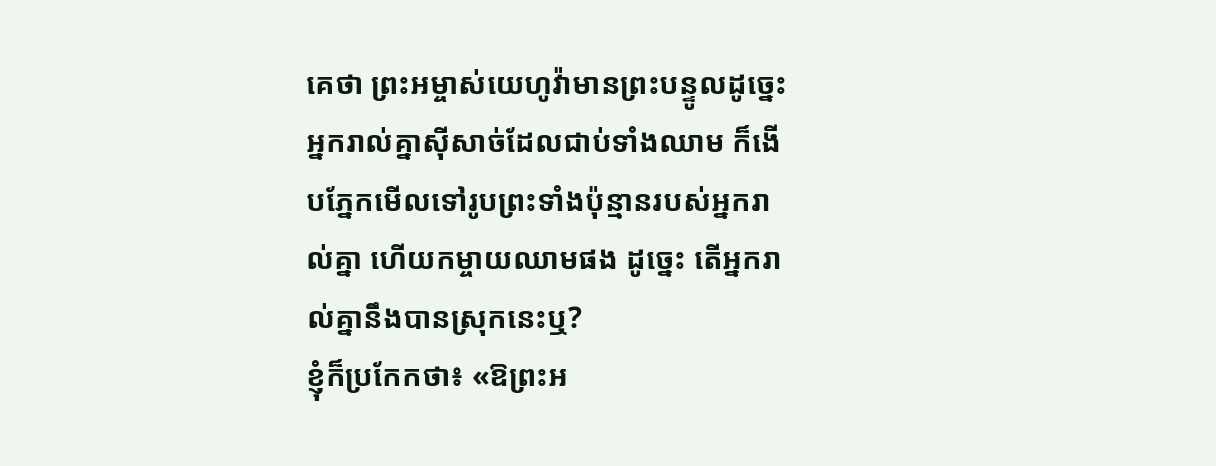គេថា ព្រះអម្ចាស់យេហូវ៉ាមានព្រះបន្ទូលដូច្នេះ អ្នករាល់គ្នាស៊ីសាច់ដែលជាប់ទាំងឈាម ក៏ងើបភ្នែកមើលទៅរូបព្រះទាំងប៉ុន្មានរបស់អ្នករាល់គ្នា ហើយកម្ចាយឈាមផង ដូច្នេះ តើអ្នករាល់គ្នានឹងបានស្រុកនេះឬ?
ខ្ញុំក៏ប្រកែកថា៖ «ឱព្រះអ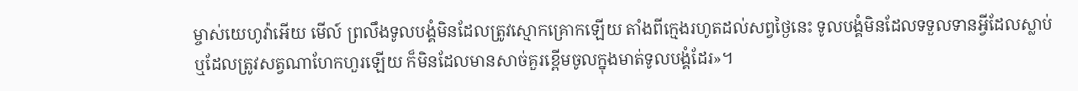ម្ចាស់យេហូវ៉ាអើយ មើល៍ ព្រលឹងទូលបង្គំមិនដែលត្រូវស្មោកគ្រោកឡើយ តាំងពីក្មេងរហូតដល់សព្វថ្ងៃនេះ ទូលបង្គំមិនដែលទទួលទានអ្វីដែលស្លាប់ ឬដែលត្រូវសត្វណាហែកហួរឡើយ ក៏មិនដែលមានសាច់គួរខ្ពើមចូលក្នុងមាត់ទូលបង្គំដែរ»។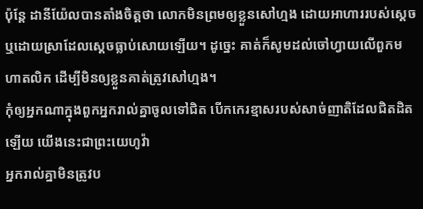ប៉ុន្តែ ដានីយ៉ែលបានតាំងចិត្តថា លោកមិនព្រមឲ្យខ្លួនសៅហ្មង ដោយអាហាររបស់ស្តេច ឬដោយស្រាដែលស្ដេចធ្លាប់សោយឡើយ។ ដូច្នេះ គាត់ក៏សូមដល់ចៅហ្វាយលើពួកមហាតលិក ដើម្បីមិនឲ្យខ្លួនគាត់ត្រូវសៅហ្មង។
កុំឲ្យអ្នកណាក្នុងពួកអ្នករាល់គ្នាចូលទៅជិត បើកកេរខ្មាសរបស់សាច់ញាតិដែលជិតដិតឡើយ យើងនេះជាព្រះយេហូវ៉ា
អ្នករាល់គ្នាមិនត្រូវប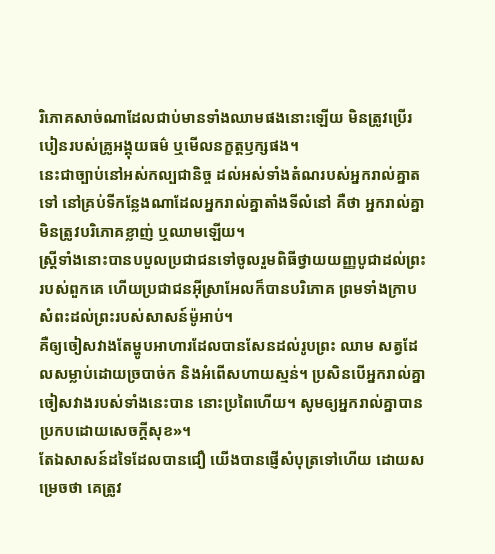រិភោគសាច់ណាដែលជាប់មានទាំងឈាមផងនោះឡើយ មិនត្រូវប្រើរបៀនរបស់គ្រូអង្គុយធម៌ ឬមើលនក្ខត្តឫក្សផង។
នេះជាច្បាប់នៅអស់កល្បជានិច្ច ដល់អស់ទាំងតំណរបស់អ្នករាល់គ្នាតទៅ នៅគ្រប់ទីកន្លែងណាដែលអ្នករាល់គ្នាតាំងទីលំនៅ គឺថា អ្នករាល់គ្នាមិនត្រូវបរិភោគខ្លាញ់ ឬឈាមឡើយ។
ស្ត្រីទាំងនោះបានបបួលប្រជាជនទៅចូលរួមពិធីថ្វាយយញ្ញបូជាដល់ព្រះរបស់ពួកគេ ហើយប្រជាជនអ៊ីស្រាអែលក៏បានបរិភោគ ព្រមទាំងក្រាបសំពះដល់ព្រះរបស់សាសន៍ម៉ូអាប់។
គឺឲ្យចៀសវាងតែម្ហូបអាហារដែលបានសែនដល់រូបព្រះ ឈាម សត្វដែលសម្លាប់ដោយច្របាច់ក និងអំពើសហាយស្មន់។ ប្រសិនបើអ្នករាល់គ្នាចៀសវាងរបស់ទាំងនេះបាន នោះប្រពៃហើយ។ សូមឲ្យអ្នករាល់គ្នាបានប្រកបដោយសេចក្តីសុខ»។
តែឯសាសន៍ដទៃដែលបានជឿ យើងបានផ្ញើសំបុត្រទៅហើយ ដោយសម្រេចថា គេត្រូវ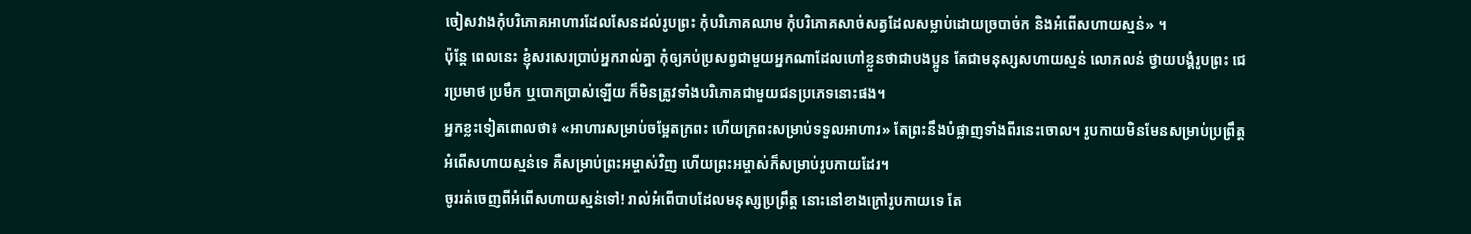ចៀសវាងកុំបរិភោគអាហារដែលសែនដល់រូបព្រះ កុំបរិភោគឈាម កុំបរិភោគសាច់សត្វដែលសម្លាប់ដោយច្របាច់ក និងអំពើសហាយស្មន់» ។
ប៉ុន្តែ ពេលនេះ ខ្ញុំសរសេរប្រាប់អ្នករាល់គ្នា កុំឲ្យភប់ប្រសព្វជាមួយអ្នកណាដែលហៅខ្លួនថាជាបងប្អូន តែជាមនុស្សសហាយស្មន់ លោភលន់ ថ្វាយបង្គំរូបព្រះ ជេរប្រមាថ ប្រមឹក ឬបោកបា្រស់ឡើយ ក៏មិនត្រូវទាំងបរិភោគជាមួយជនប្រភេទនោះផង។
អ្នកខ្លះទៀតពោលថា៖ «អាហារសម្រាប់ចម្អែតក្រពះ ហើយក្រពះសម្រាប់ទទួលអាហារ» តែព្រះនឹងបំផ្លាញទាំងពីរនេះចោល។ រូបកាយមិនមែនសម្រាប់ប្រព្រឹត្តអំពើសហាយស្មន់ទេ គឺសម្រាប់ព្រះអម្ចាស់វិញ ហើយព្រះអម្ចាស់ក៏សម្រាប់រូបកាយដែរ។
ចូររត់ចេញពីអំពើសហាយស្មន់ទៅ! រាល់អំពើបាបដែលមនុស្សប្រព្រឹត្ត នោះនៅខាងក្រៅរូបកាយទេ តែ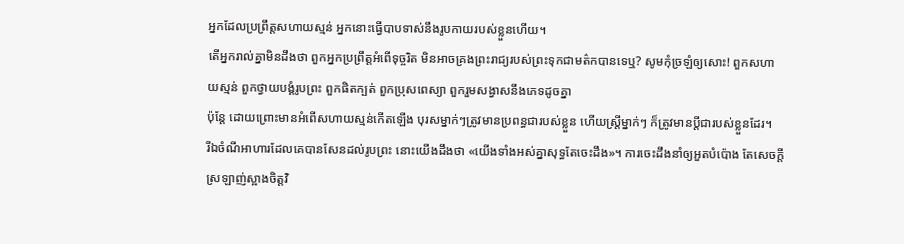អ្នកដែលប្រព្រឹត្តសហាយស្មន់ អ្នកនោះធ្វើបាបទាស់នឹងរូបកាយរបស់ខ្លួនហើយ។
តើអ្នករាល់គ្នាមិនដឹងថា ពួកអ្នកប្រព្រឹត្តអំពើទុច្ចរិត មិនអាចគ្រងព្រះរាជ្យរបស់ព្រះទុកជាមត៌កបានទេឬ? សូមកុំច្រឡំឲ្យសោះ! ពួកសហាយស្មន់ ពួកថ្វាយបង្គំរូបព្រះ ពួកផិតក្បត់ ពួកប្រុសពេស្យា ពួករួមសង្វាសនឹងភេទដូចគ្នា
ប៉ុន្ដែ ដោយព្រោះមានអំពើសហាយស្មន់កើតឡើង បុរសម្នាក់ៗត្រូវមានប្រពន្ធជារបស់ខ្លួន ហើយស្រី្តម្នាក់ៗ ក៏ត្រូវមានប្តីជារបស់ខ្លួនដែរ។
រីឯចំណីអាហារដែលគេបានសែនដល់រូបព្រះ នោះយើងដឹងថា «យើងទាំងអស់គ្នាសុទ្ធតែចេះដឹង»។ ការចេះដឹងនាំឲ្យអួតបំប៉ោង តែសេចក្តីស្រឡាញ់ស្អាងចិត្តវិ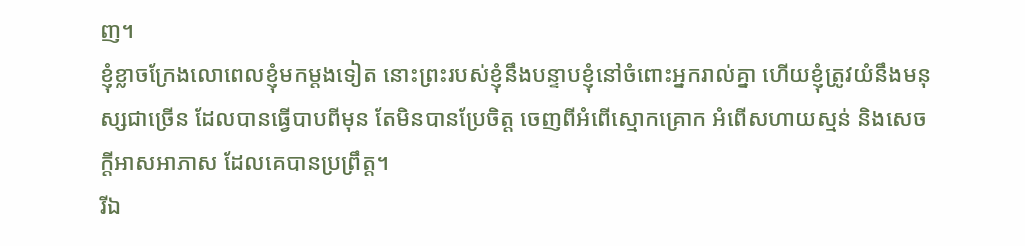ញ។
ខ្ញុំខ្លាចក្រែងលោពេលខ្ញុំមកម្តងទៀត នោះព្រះរបស់ខ្ញុំនឹងបន្ទាបខ្ញុំនៅចំពោះអ្នករាល់គ្នា ហើយខ្ញុំត្រូវយំនឹងមនុស្សជាច្រើន ដែលបានធ្វើបាបពីមុន តែមិនបានប្រែចិត្ត ចេញពីអំពើស្មោកគ្រោក អំពើសហាយស្មន់ និងសេចក្តីអាសអាភាស ដែលគេបានប្រព្រឹត្ត។
រីឯ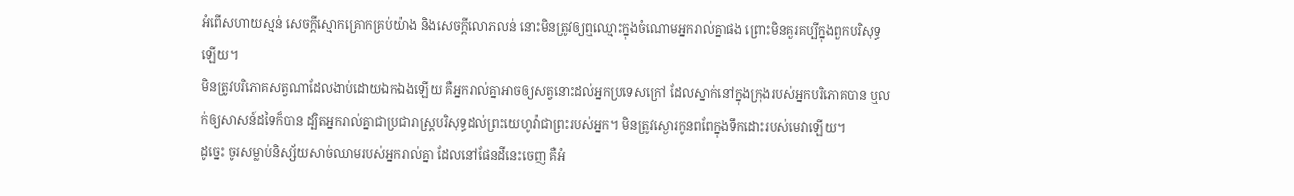អំពើសហាយស្មន់ សេចក្ដីស្មោកគ្រោកគ្រប់យ៉ាង និងសេចក្តីលោភលន់ នោះមិនត្រូវឲ្យឮឈ្មោះក្នុងចំណោមអ្នករាល់គ្នាផង ព្រោះមិនគួរគប្បីក្នុងពួកបរិសុទ្ធឡើយ។
មិនត្រូវបរិភោគសត្វណាដែលងាប់ដោយឯកឯងឡើយ គឺអ្នករាល់គ្នាអាចឲ្យសត្វនោះដល់អ្នកប្រទេសក្រៅ ដែលស្នាក់នៅក្នុងក្រុងរបស់អ្នកបរិភោគបាន ឬលក់ឲ្យសាសន៍ដទៃក៏បាន ដ្បិតអ្នករាល់គ្នាជាប្រជារាស្ត្របរិសុទ្ធដល់ព្រះយេហូវ៉ាជាព្រះរបស់អ្នក។ មិនត្រូវស្ងោរកូនពពែក្នុងទឹកដោះរបស់មេវាឡើយ។
ដូច្នេះ ចូរសម្លាប់និស្ស័យសាច់ឈាមរបស់អ្នករាល់គ្នា ដែលនៅផែនដីនេះចេញ គឺអំ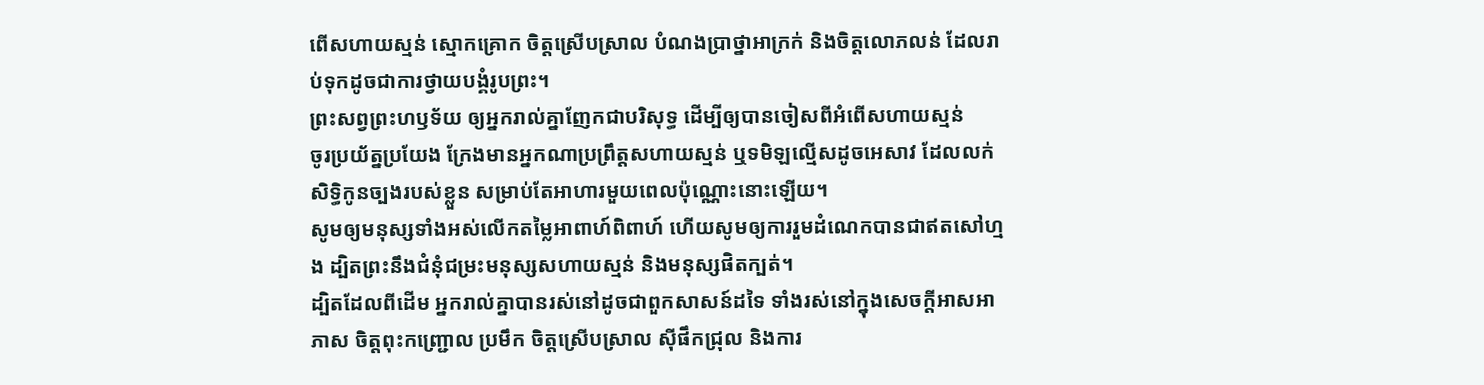ពើសហាយស្មន់ ស្មោកគ្រោក ចិត្តស្រើបស្រាល បំណងប្រាថ្នាអាក្រក់ និងចិត្តលោភលន់ ដែលរាប់ទុកដូចជាការថ្វាយបង្គំរូបព្រះ។
ព្រះសព្វព្រះហឫទ័យ ឲ្យអ្នករាល់គ្នាញែកជាបរិសុទ្ធ ដើម្បីឲ្យបានចៀសពីអំពើសហាយស្មន់
ចូរប្រយ័ត្នប្រយែង ក្រែងមានអ្នកណាប្រព្រឹត្តសហាយស្មន់ ឬទមិឡល្មើសដូចអេសាវ ដែលលក់សិទ្ធិកូនច្បងរបស់ខ្លួន សម្រាប់តែអាហារមួយពេលប៉ុណ្ណោះនោះឡើយ។
សូមឲ្យមនុស្សទាំងអស់លើកតម្លៃអាពាហ៍ពិពាហ៍ ហើយសូមឲ្យការរួមដំណេកបានជាឥតសៅហ្មង ដ្បិតព្រះនឹងជំនុំជម្រះមនុស្សសហាយស្មន់ និងមនុស្សផិតក្បត់។
ដ្បិតដែលពីដើម អ្នករាល់គ្នាបានរស់នៅដូចជាពួកសាសន៍ដទៃ ទាំងរស់នៅក្នុងសេចក្តីអាសអាភាស ចិត្តពុះកញ្រ្ជោល ប្រមឹក ចិត្តស្រើបស្រាល ស៊ីផឹកជ្រុល និងការ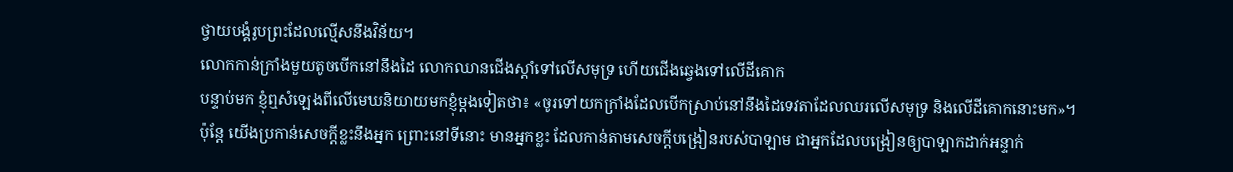ថ្វាយបង្គំរូបព្រះដែលល្មើសនឹងវិន័យ។
លោកកាន់ក្រាំងមួយតូចបើកនៅនឹងដៃ លោកឈានជើងស្តាំទៅលើសមុទ្រ ហើយជើងឆ្វេងទៅលើដីគោក
បន្ទាប់មក ខ្ញុំឮសំឡេងពីលើមេឃនិយាយមកខ្ញុំម្តងទៀតថា៖ «ចូរទៅយកក្រាំងដែលបើកស្រាប់នៅនឹងដៃទេវតាដែលឈរលើសមុទ្រ និងលើដីគោកនោះមក»។
ប៉ុន្តែ យើងប្រកាន់សេចក្ដីខ្លះនឹងអ្នក ព្រោះនៅទីនោះ មានអ្នកខ្លះ ដែលកាន់តាមសេចក្ដីបង្រៀនរបស់បាឡាម ជាអ្នកដែលបង្រៀនឲ្យបាឡាកដាក់អន្ទាក់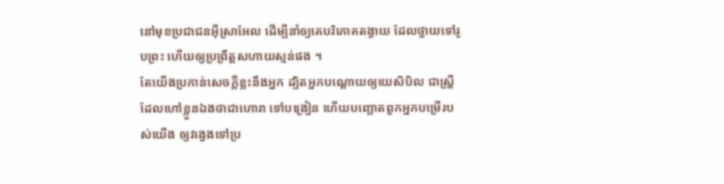នៅមុខប្រជាជនអ៊ីស្រាអែល ដើម្បីនាំឲ្យគេបរិភោគតង្វាយ ដែលថ្វាយទៅរូបព្រះ ហើយឲ្យប្រព្រឹត្តសហាយស្មន់ផង ។
តែយើងប្រកាន់សេចក្ដីខ្លះនឹងអ្នក ដ្បិតអ្នកបណ្តោយឲ្យយេសិបិល ជាស្ត្រីដែលហៅខ្លួនឯងថាជាហោរា ទៅបង្រៀន ហើយបញ្ឆោតពួកអ្នកបម្រើរបស់យើង ឲ្យវង្វេងទៅប្រ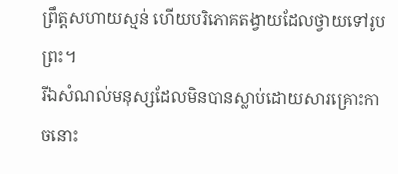ព្រឹត្តសហាយស្មន់ ហើយបរិភោគតង្វាយដែលថ្វាយទៅរូបព្រះ។
រីឯសំណល់មនុស្សដែលមិនបានស្លាប់ដោយសារគ្រោះកាចនោះ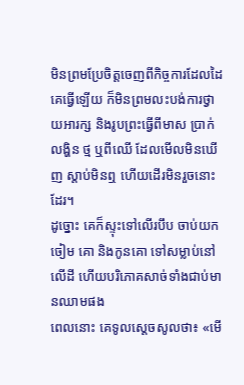មិនព្រមប្រែចិត្តចេញពីកិច្ចការដែលដៃគេធ្វើឡើយ ក៏មិនព្រមលះបង់ការថ្វាយអារក្ស និងរូបព្រះធ្វើពីមាស ប្រាក់ លង្ហិន ថ្ម ឬពីឈើ ដែលមើលមិនឃើញ ស្តាប់មិនឮ ហើយដើរមិនរួចនោះដែរ។
ដូច្នោះ គេក៏ស្ទុះទៅលើរបឹប ចាប់យកចៀម គោ និងកូនគោ ទៅសម្លាប់នៅលើដី ហើយបរិភោគសាច់ទាំងជាប់មានឈាមផង
ពេលនោះ គេទូលស្ដេចសូលថា៖ «មើ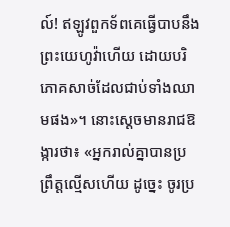ល៍! ឥឡូវពួកទ័ពគេធ្វើបាបនឹងព្រះយេហូវ៉ាហើយ ដោយបរិភោគសាច់ដែលជាប់ទាំងឈាមផង»។ នោះស្ដេចមានរាជឱង្ការថា៖ «អ្នករាល់គ្នាបានប្រព្រឹត្តល្មើសហើយ ដូច្នេះ ចូរប្រ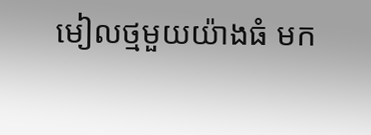មៀលថ្មមួយយ៉ាងធំ មក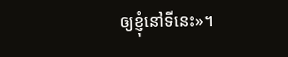ឲ្យខ្ញុំនៅទីនេះ»។